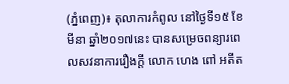(ភ្នំពេញ)៖ តុលាការកំពូល នៅថ្ងៃទី១៥ ខែមីនា ឆ្នាំ២០១៧នេះ បានសម្រេចពន្យារពេលសវនាការរឿងក្ដី លោក ហេង ពៅ អតីត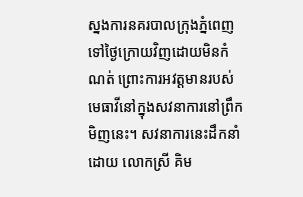ស្នងការនគរបាលក្រុងភ្នំពេញ ទៅថ្ងៃក្រោយវិញដោយមិនកំណត់ ព្រោះការអវត្តមានរបស់មេធាវីនៅក្នុងសវនាការនៅព្រឹកមិញនេះ។ សវនាការនេះដឹកនាំដោយ លោកស្រី គិម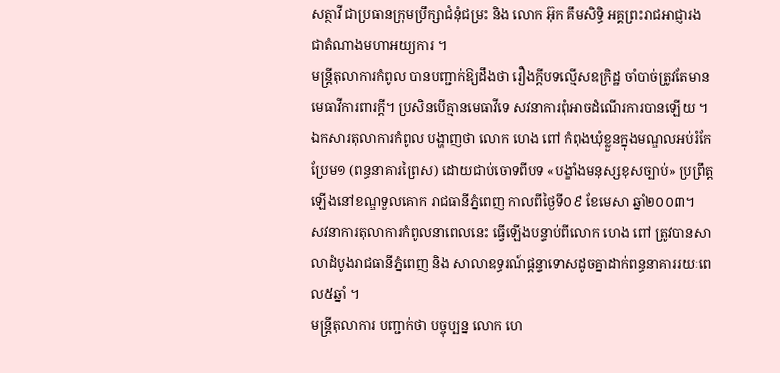សត្ថាវី ជាប្រធានក្រុមប្រឹក្សាជំនុំជម្រះ និង លោក អ៊ុក គឹមសិទ្ធិ អគ្គព្រះរាជអាជ្ញារង ជាតំណាងមហាអយ្យការ ។
មន្ត្រីតុលាការកំពូល បានបញ្ជាក់ឱ្យដឹងថា រឿងក្តីបទល្មើសឧក្រិដ្ឋ ចាំបាច់ត្រូវតែមានមេធាវីការពារក្ដី។ ប្រសិនបើគ្មានមេធាវីទេ សវនាការពុំអាចដំណើរការបានឡើយ ។
ឯកសារតុលាការកំពូល បង្ហាញថា លោក ហេង ពៅ កំពុងឃុំខ្លួនក្នុងមណ្ឌលអប់រំកែប្រែម១ (ពន្ធនាគារព្រៃស) ដោយជាប់ចោទពីបទ «បង្ខាំងមនុស្សខុសច្បាប់» ប្រព្រឹត្តឡើងនៅខណ្ឌទួលគោក រាជធានីភ្នំពេញ កាលពីថ្ងៃទី០៩ ខែមេសា ឆ្នាំ២០០៣។
សវនាការតុលាការកំពូលនាពេលនេះ ធ្វើឡើងបន្ទាប់ពីលោក ហេង ពៅ ត្រូវបានសាលាដំបូងរាជធានីភ្នំពេញ និង សាលាឧទ្ធរណ៍ផ្តន្ទាទោសដូចគ្នាដាក់ពន្ធនាគាររយៈពេល៥ឆ្នាំ ។
មន្ត្រីតុលាការ បញ្ជាក់ថា បច្ចុប្បន្ន លោក ហេ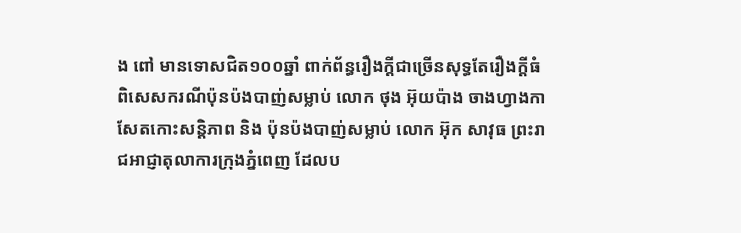ង ពៅ មានទោសជិត១០០ឆ្នាំ ពាក់ព័ន្ធរឿងក្ដីជាច្រើនសុទ្ធតែរឿងក្តីធំ ពិសេសករណីប៉ុនប៉ងបាញ់សម្លាប់ លោក ថុង អ៊ុយប៉ាង ចាងហ្វាងកាសែតកោះសន្តិភាព និង ប៉ុនប៉ងបាញ់សម្លាប់ លោក អ៊ុក សាវុធ ព្រះរាជអាជ្ញាតុលាការក្រុងភ្នំពេញ ដែលប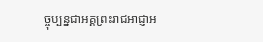ច្ចុប្បន្នជាអគ្គព្រះរាជអាជ្ញាអ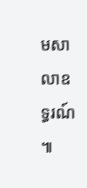មសាលាឧទ្ធរណ៍ ៕